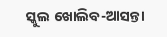ସ୍କୁଲ ଖୋଲିବ-ଆସନ୍ତା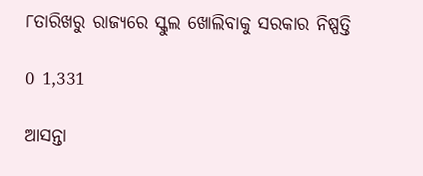୮ତାରିଖରୁ ରାଜ୍ୟରେ ସ୍କୁଲ ଖୋଲିବାକୁ ସରକାର ନିଷ୍ପତ୍ତି

0 1,331

ଆସନ୍ତା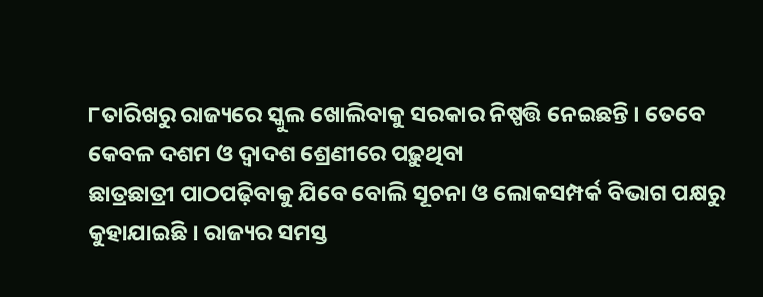୮ତାରିଖରୁ ରାଜ୍ୟରେ ସ୍କୁଲ ଖୋଲିବାକୁ ସରକାର ନିଷ୍ପତ୍ତି ନେଇଛନ୍ତି । ତେବେ କେବଳ ଦଶମ ଓ ଦ୍ୱାଦଶ ଶ୍ରେଣୀରେ ପଢ଼ୁଥିବା
ଛାତ୍ରଛାତ୍ରୀ ପାଠପଢ଼ିବାକୁ ଯିବେ ବୋଲି ସୂଚନା ଓ ଲୋକସମ୍ପର୍କ ବିଭାଗ ପକ୍ଷରୁ କୁହାଯାଇଛି । ରାଜ୍ୟର ସମସ୍ତ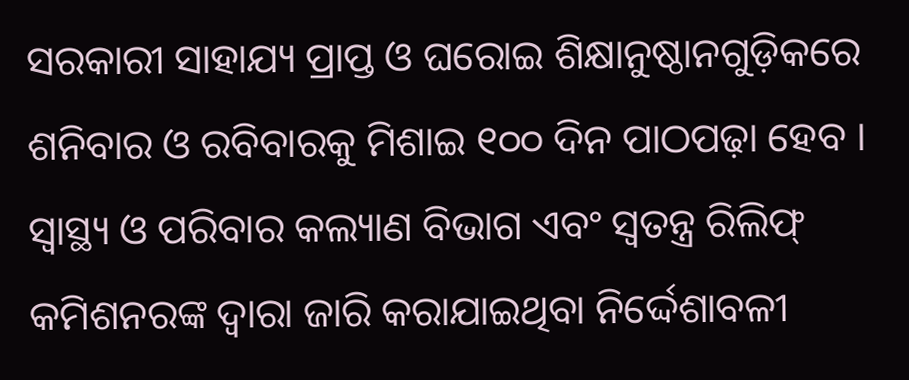ସରକାରୀ ସାହାଯ୍ୟ ପ୍ରାପ୍ତ ଓ ଘରୋଇ ଶିକ୍ଷାନୁଷ୍ଠାନଗୁଡ଼ିକରେ ଶନିବାର ଓ ରବିବାରକୁ ମିଶାଇ ୧୦୦ ଦିନ ପାଠପଢ଼ା ହେବ । ସ୍ୱାସ୍ଥ୍ୟ ଓ ପରିବାର କଲ୍ୟାଣ ବିଭାଗ ଏବଂ ସ୍ୱତନ୍ତ୍ର ରିଲିଫ୍‍ କମିଶନରଙ୍କ ଦ୍ୱାରା ଜାରି କରାଯାଇଥିବା ନିର୍ଦ୍ଦେଶାବଳୀ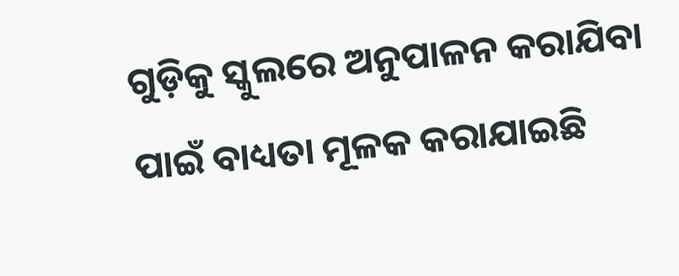ଗୁଡ଼ିକୁ ସ୍କୁଲରେ ଅନୁପାଳନ କରାଯିବା ପାଇଁ ବାଧ୍ୟତା ମୂଳକ କରାଯାଇଛି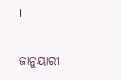।

ଜାନୁୟାରୀ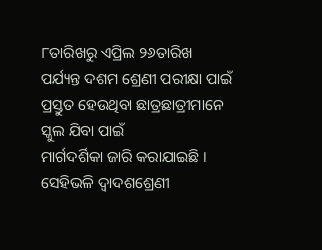୮ତାରିଖରୁ ଏପ୍ରିଲ ୨୬ତାରିଖ ପର୍ଯ୍ୟନ୍ତ ଦଶମ ଶ୍ରେଣୀ ପରୀକ୍ଷା ପାଇଁ ପ୍ରସ୍ତୁତ ହେଉଥିବା ଛାତ୍ରଛାତ୍ରୀମାନେ ସ୍କୁଲ ଯିବା ପାଇଁ
ମାର୍ଗଦର୍ଶିକା ଜାରି କରାଯାଇଛି । ସେହିଭଳି ଦ୍ୱାଦଶଶ୍ରେଣୀ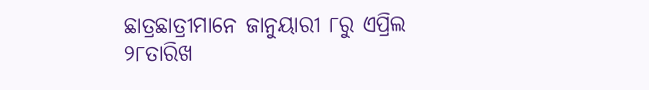ଛାତ୍ରଛାତ୍ରୀମାନେ ଜାନୁୟାରୀ ୮ରୁ ଏପ୍ରିଲ ୨୮ତାରିଖ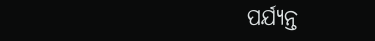ପର୍ଯ୍ୟନ୍ତ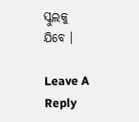ସ୍କୁଲକୁ
ଯିବେ ।

Leave A Reply